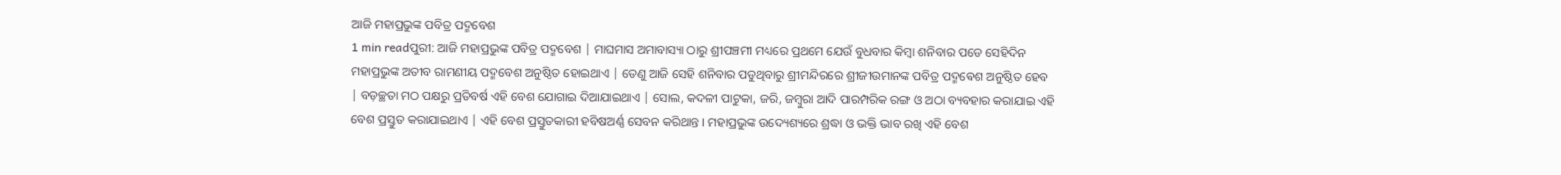ଆଜି ମହାପ୍ରଭୁଙ୍କ ପବିତ୍ର ପଦ୍ମବେଶ
1 min readପୁରୀ: ଆଜି ମହାପ୍ରଭୁଙ୍କ ପବିତ୍ର ପଦ୍ମବେଶ | ମାଘମାସ ଅମାବାସ୍ୟା ଠାରୁ ଶ୍ରୀପଞ୍ଚମୀ ମଧ୍ୟରେ ପ୍ରଥମେ ଯେଉଁ ବୁଧବାର କିମ୍ବା ଶନିବାର ପଡେ ସେହିଦିନ ମହାପ୍ରଭୁଙ୍କ ଅତୀବ ରାମଣୀୟ ପଦ୍ମବେଶ ଅନୁଷ୍ଠିତ ହୋଇଥାଏ | ତେଣୁ ଆଜି ସେହି ଶନିବାର ପଡୁଥିବାରୁ ଶ୍ରୀମନ୍ଦିରରେ ଶ୍ରୀଜୀଉମାନଙ୍କ ପବିତ୍ର ପଦ୍ମଵେଶ ଅନୁଷ୍ଠିତ ହେବ | ବଡ଼ଚ୍ଛତା ମଠ ପକ୍ଷରୁ ପ୍ରତିବର୍ଷ ଏହି ବେଶ ଯୋଗାଇ ଦିଆଯାଇଥାଏ | ସୋଲ, କଦଳୀ ପାଟୁକା, ଜରି, ଜମ୍ବୁରା ଆଦି ପାରମ୍ପରିକ ରଙ୍ଗ ଓ ଅଠା ବ୍ୟବହାର କରାଯାଇ ଏହି ବେଶ ପ୍ରସ୍ତୁତ କରାଯାଇଥାଏ | ଏହି ବେଶ ପ୍ରସ୍ତୁତକାରୀ ହବିଷଅର୍ଣ୍ଣ ସେବନ କରିଥାନ୍ତ । ମହାପ୍ରଭୁଙ୍କ ଉଦ୍ୟେଶ୍ୟରେ ଶ୍ରଦ୍ଧା ଓ ଭକ୍ତି ଭାବ ରଖି ଏହି ବେଶ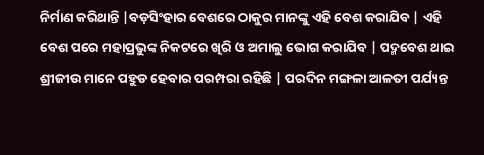ନିର୍ମାଣ କରିଥାନ୍ତି |ବଡ଼ସିଂହାର ବେଶରେ ଠାକୁର ମାନଙ୍କୁ ଏହି ବେଶ କରାଯିବ | ଏହି ବେଶ ପରେ ମହାପ୍ରଭୁଙ୍କ ନିକଟରେ ଖିରି ଓ ଅମାଲୁ ଭୋଗ କରାଯିବ | ପଦ୍ମବେଶ ଥାଇ ଶ୍ରୀଜୀଉ ମାନେ ପହୁଡ ହେବାର ପରମ୍ପରା ରହିଛି | ପରଦିନ ମଙ୍ଗଳା ଆଳତୀ ପର୍ଯ୍ୟନ୍ତ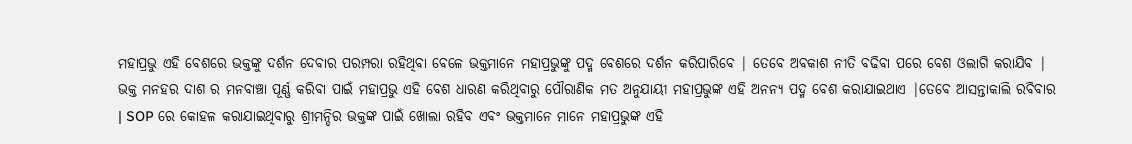ମହାପ୍ରଭୁ ଏହି ବେଶରେ ଭକ୍ତଙ୍କୁ ଦର୍ଶନ ଦେବାର ପରମ୍ପରା ରହିଥିବା ବେଳେ ଭକ୍ତମାନେ ମହାପ୍ରଭୁଙ୍କୁ ପଦ୍ମ ବେଶରେ ଦର୍ଶନ କରିପାରିବେ | ତେବେ ଅବକାଶ ନୀତି ବଢିବା ପରେ ବେଶ ଓଲାଗି କରାଯିବ | ଭକ୍ତ ମନହର ଦାଶ ର ମନବାଞ୍ଚା ପୂର୍ଣ୍ଣ କରିବା ପାଇଁ ମହାପ୍ରଭୁ ଏହି ବେଶ ଧାରଣ କରିଥିବାରୁ ପୌରାଣିକ ମତ ଅନୁଯାୟୀ ମହାପ୍ରଭୁଙ୍କ ଏହି ଅନନ୍ୟ ପଦ୍ମ ବେଶ କରାଯାଇଥାଏ |ତେବେ ଆସନ୍ତାକାଲି ରବିବାର | SOP ରେ କୋହଳ କରାଯାଇଥିବାରୁ ଶ୍ରୀମନ୍ଦିର ଭକ୍ତଙ୍କ ପାଇଁ ଖୋଲା ରହିବ ଏବଂ ଭକ୍ତମାନେ ମାନେ ମହାପ୍ରଭୁଙ୍କ ଏହି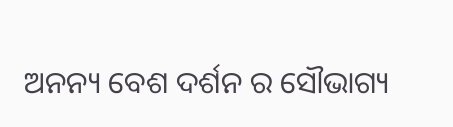ଅନନ୍ୟ ବେଶ ଦର୍ଶନ ର ସୌଭାଗ୍ୟ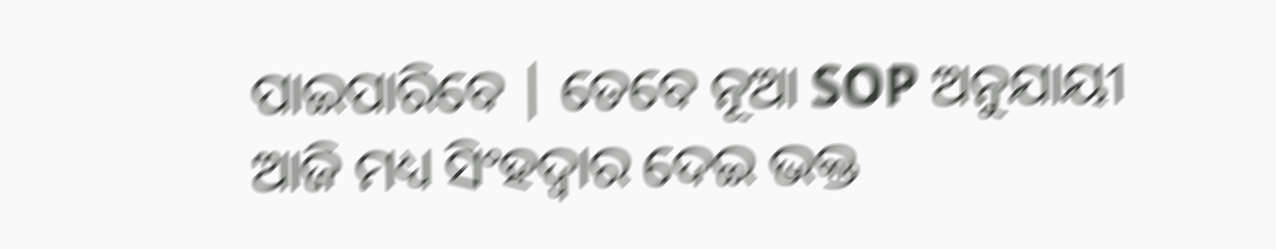ପାଇପାରିବେ | ତେବେ ନୂଆ SOP ଅନୁଯାୟୀ ଆଜି ମଧ୍ୟ ସିଂହଦ୍ୱାର ଦେଇ ଭକ୍ତ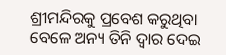ଶ୍ରୀମନ୍ଦିରକୁ ପ୍ରବେଶ କରୁଥିବା ବେଳେ ଅନ୍ୟ ତିନି ଦ୍ୱାର ଦେଇ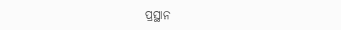ପ୍ରସ୍ଥାନ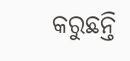କରୁଛନ୍ତି